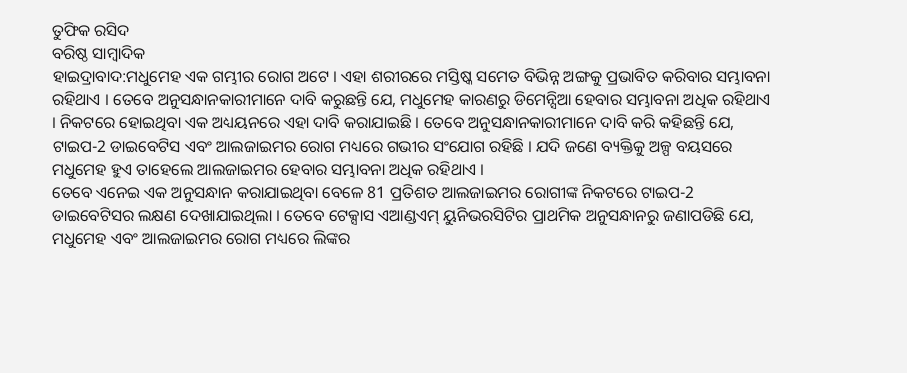ତୁଫିକ ରସିଦ
ବରିଷ୍ଠ ସାମ୍ବାଦିକ
ହାଇଦ୍ରାବାଦ:ମଧୁମେହ ଏକ ଗମ୍ଭୀର ରୋଗ ଅଟେ । ଏହା ଶରୀରରେ ମସ୍ତିଷ୍କ ସମେତ ବିଭିନ୍ନ ଅଙ୍ଗକୁ ପ୍ରଭାବିତ କରିବାର ସମ୍ଭାବନା ରହିଥାଏ । ତେବେ ଅନୁସନ୍ଧାନକାରୀମାନେ ଦାବି କରୁଛନ୍ତି ଯେ, ମଧୁମେହ କାରଣରୁ ଡିମେନ୍ସିଆ ହେବାର ସମ୍ଭାବନା ଅଧିକ ରହିଥାଏ । ନିକଟରେ ହୋଇଥିବା ଏକ ଅଧ୍ୟୟନରେ ଏହା ଦାବି କରାଯାଇଛି । ତେବେ ଅନୁସନ୍ଧାନକାରୀମାନେ ଦାବି କରି କହିଛନ୍ତି ଯେ, ଟାଇପ-2 ଡାଇବେଟିସ ଏବଂ ଆଲଜାଇମର ରୋଗ ମଧ୍ୟରେ ଗଭୀର ସଂଯୋଗ ରହିଛି । ଯଦି ଜଣେ ବ୍ୟକ୍ତିକୁ ଅଳ୍ପ ବୟସରେ ମଧୁମେହ ହୁଏ ତାହେଲେ ଆଲଜାଇମର ହେବାର ସମ୍ଭାବନା ଅଧିକ ରହିଥାଏ ।
ତେବେ ଏନେଇ ଏକ ଅନୁସନ୍ଧାନ କରାଯାଇଥିବା ବେଳେ 81 ପ୍ରତିଶତ ଆଲଜାଇମର ରୋଗୀଙ୍କ ନିକଟରେ ଟାଇପ-2 ଡାଇବେଟିସର ଲକ୍ଷଣ ଦେଖାଯାଇଥିଲା । ତେବେ ଟେକ୍ସାସ ଏଆଣ୍ଡଏମ୍ ୟୁନିଭରସିଟିର ପ୍ରାଥମିକ ଅନୁସନ୍ଧାନରୁ ଜଣାପଡିଛି ଯେ, ମଧୁମେହ ଏବଂ ଆଲଜାଇମର ରୋଗ ମଧ୍ୟରେ ଲିଙ୍କର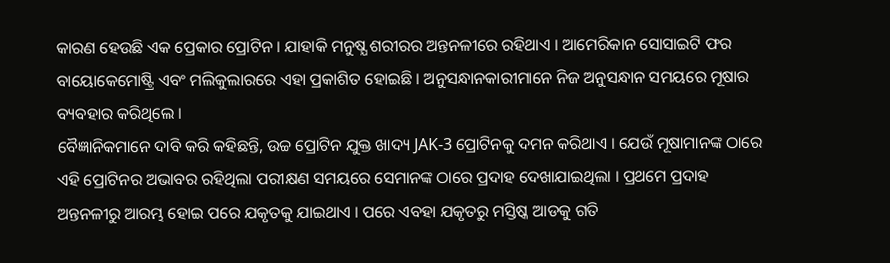କାରଣ ହେଉଛି ଏକ ପ୍ରେକାର ପ୍ରୋଟିନ । ଯାହାକି ମନୁଷ୍ଯ ଶରୀରର ଅନ୍ତନଳୀରେ ରହିଥାଏ । ଆମେରିକାନ ସୋସାଇଟି ଫର ବାୟୋକେମୋଷ୍ଟ୍ରି ଏବଂ ମଲିକୁଲାରରେ ଏହା ପ୍ରକାଶିତ ହୋଇଛି । ଅନୁସନ୍ଧାନକାରୀମାନେ ନିଜ ଅନୁସନ୍ଧାନ ସମୟରେ ମୂଷାର ବ୍ୟବହାର କରିଥିଲେ ।
ବୈଜ୍ଞାନିକମାନେ ଦାବି କରି କହିଛନ୍ତି, ଉଚ୍ଚ ପ୍ରୋଟିନ ଯୁକ୍ତ ଖାଦ୍ୟ JAK-3 ପ୍ରୋଟିନକୁ ଦମନ କରିଥାଏ । ଯେଉଁ ମୂଷାମାନଙ୍କ ଠାରେ ଏହି ପ୍ରୋଟିନର ଅଭାବର ରହିଥିଲା ପରୀକ୍ଷଣ ସମୟରେ ସେମାନଙ୍କ ଠାରେ ପ୍ରଦାହ ଦେଖାଯାଇଥିଲା । ପ୍ରଥମେ ପ୍ରଦାହ ଅନ୍ତନଳୀରୁ ଆରମ୍ଭ ହୋଇ ପରେ ଯକୃତକୁ ଯାଇଥାଏ । ପରେ ଏବହା ଯକୃତରୁ ମସ୍ତିଷ୍କ ଆଡକୁ ଗତି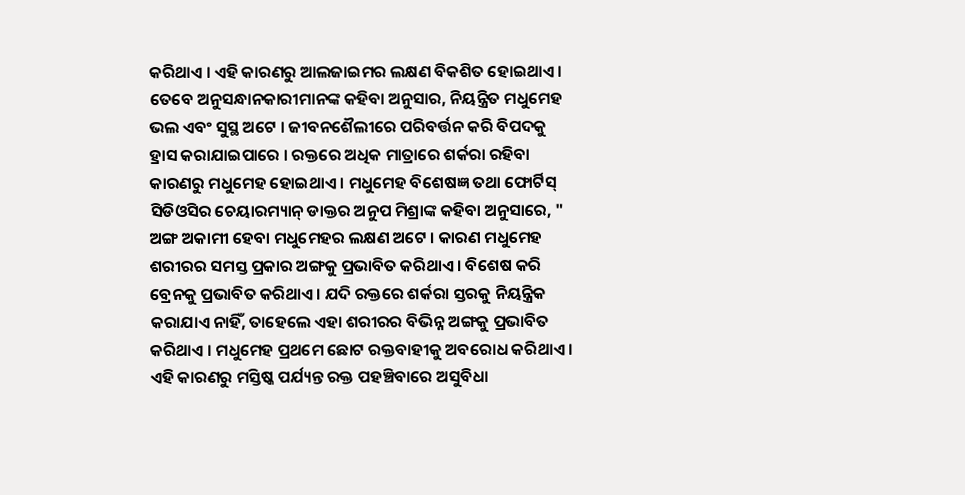କରିଥାଏ । ଏହି କାରଣରୁ ଆଲଜାଇମର ଲକ୍ଷଣ ବିକଶିତ ହୋଇଥାଏ ।
ତେବେ ଅନୁସନ୍ଧାନକାରୀମାନଙ୍କ କହିବା ଅନୁସାର, ନିୟନ୍ତ୍ରିତ ମଧୁମେହ ଭଲ ଏବଂ ସୁସ୍ଥ ଅଟେ । ଜୀବନଶୈଲୀରେ ପରିବର୍ତ୍ତନ କରି ବିପଦକୁ ହ୍ରାସ କରାଯାଇପାରେ । ରକ୍ତରେ ଅଧିକ ମାତ୍ରାରେ ଶର୍କରା ରହିବା କାରଣରୁ ମଧୁମେହ ହୋଇଥାଏ । ମଧୁମେହ ବିଶେଷଜ୍ଞ ତଥା ଫୋର୍ଟିସ୍ ସିଡିଓସିର ଚେୟାରମ୍ୟାନ୍ ଡାକ୍ତର ଅନୁପ ମିଶ୍ରାଙ୍କ କହିବା ଅନୁସାରେ, " ଅଙ୍ଗ ଅକାମୀ ହେବା ମଧୁମେହର ଲକ୍ଷଣ ଅଟେ । କାରଣ ମଧୁମେହ ଶରୀରର ସମସ୍ତ ପ୍ରକାର ଅଙ୍ଗକୁ ପ୍ରଭାବିତ କରିଥାଏ । ବିଶେଷ କରି ବ୍ରେନକୁ ପ୍ରଭାବିତ କରିଥାଏ । ଯଦି ରକ୍ତରେ ଶର୍କରା ସ୍ତରକୁ ନିୟନ୍ତ୍ରିକ କରାଯାଏ ନାହିଁ, ତାହେଲେ ଏହା ଶରୀରର ବିଭିନ୍ନ ଅଙ୍ଗକୁ ପ୍ରଭାବିତ କରିଥାଏ । ମଧୁମେହ ପ୍ରଥମେ ଛୋଟ ରକ୍ତବାହୀକୁ ଅବରୋଧ କରିଥାଏ । ଏହି କାରଣରୁ ମସ୍ତିଷ୍କ ପର୍ଯ୍ୟନ୍ତ ରକ୍ତ ପହଞ୍ଚିବାରେ ଅସୁବିଧା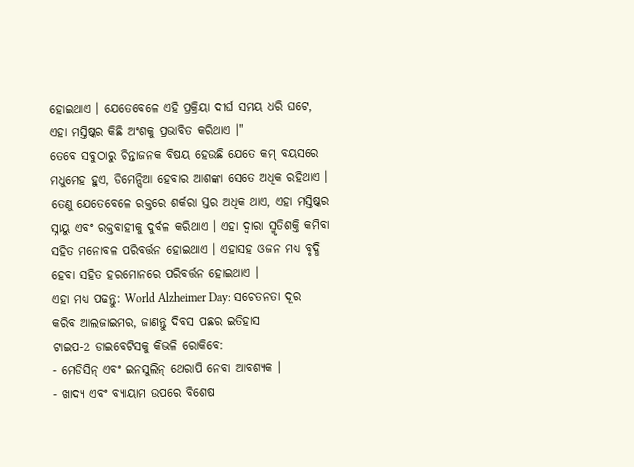ହୋଇଥାଏ । ଯେତେବେଳେ ଏହି ପ୍ରକ୍ରିୟା ଦୀର୍ଘ ସମୟ ଧରି ଘଟେ, ଏହା ମସ୍ତିଷ୍କର କିଛି ଅଂଶକୁ ପ୍ରଭାବିତ କରିଥାଏ ।"
ତେବେ ସବୁଠାରୁ ଚିନ୍ତାଜନକ ବିଷୟ ହେଉଛି ଯେତେ କମ୍ ବୟସରେ ମଧୁମେହ ହୁଏ, ଡିମେନ୍ସିଆ ହେବାର ଆଶଙ୍କା ସେତେ ଅଧିକ ରହିଥାଏ । ତେଣୁ ଯେତେବେଳେ ରକ୍ତରେ ଶର୍କରା ସ୍ତର ଅଧିକ ଥାଏ, ଏହା ମସ୍ତିଷ୍କର ସ୍ନାୟୁ ଏବଂ ରକ୍ତବାହୀକୁ ଦୁର୍ବଳ କରିଥାଏ । ଏହା ଦ୍ବାରା ସ୍ମୃତିଶକ୍ତି କମିବା ସହିତ ମନୋବଳ ପରିବର୍ତ୍ତନ ହୋଇଥାଏ । ଏହାସହ ଓଜନ ମଧ୍ୟ ବୃଦ୍ଧି ହେବା ସହିତ ହରମୋନରେ ପରିବର୍ତ୍ତନ ହୋଇଥାଏ ।
ଏହା ମଧ୍ୟ ପଢନ୍ତୁ: World Alzheimer Day: ସଚେତନତା ଦୂର କରିବ ଆଲଜାଇମର, ଜାଣନ୍ତୁ ଦିବସ ପଛର ଇତିହାସ
ଟାଇପ-2 ଡାଇବେଟିସକୁ କିଭଳି ରୋକିବେ:
- ମେଡିସିନ୍ ଏବଂ ଇନସୁଲିନ୍ ଥେରାପି ନେବା ଆବଶ୍ୟକ ।
- ଖାଦ୍ୟ ଏବଂ ବ୍ୟାୟାମ ଉପରେ ବିଶେଷ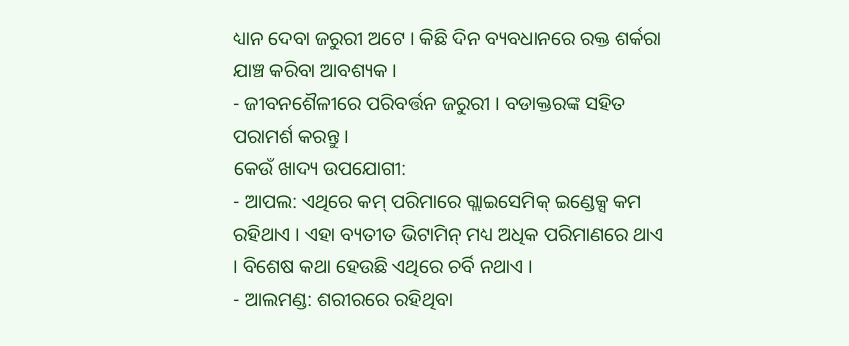ଧ୍ୟାନ ଦେବା ଜରୁରୀ ଅଟେ । କିଛି ଦିନ ବ୍ୟବଧାନରେ ରକ୍ତ ଶର୍କରା ଯାଞ୍ଚ କରିବା ଆବଶ୍ୟକ ।
- ଜୀବନଶୈଳୀରେ ପରିବର୍ତ୍ତନ ଜରୁରୀ । ବଡାକ୍ତରଙ୍କ ସହିତ ପରାମର୍ଶ କରନ୍ତୁ ।
କେଉଁ ଖାଦ୍ୟ ଉପଯୋଗୀ:
- ଆପଲ: ଏଥିରେ କମ୍ ପରିମାରେ ଗ୍ଲାଇସେମିକ୍ ଇଣ୍ଡେକ୍ସ କମ ରହିଥାଏ । ଏହା ବ୍ୟତୀତ ଭିଟାମିନ୍ ମଧ୍ୟ ଅଧିକ ପରିମାଣରେ ଥାଏ । ବିଶେଷ କଥା ହେଉଛି ଏଥିରେ ଚର୍ବି ନଥାଏ ।
- ଆଲମଣ୍ଡ: ଶରୀରରେ ରହିଥିବା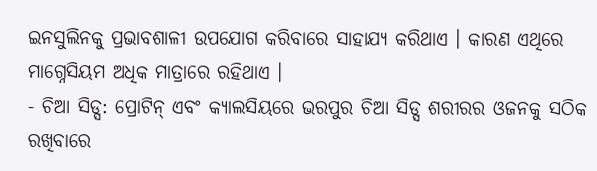ଇନସୁଲିନକୁ ପ୍ରଭାବଶାଳୀ ଉପଯୋଗ କରିବାରେ ସାହାଯ୍ୟ କରିଥାଏ । କାରଣ ଏଥିରେ ମାଗ୍ନେସିୟମ ଅଧିକ ମାତ୍ରାରେ ରହିଥାଏ ।
- ଚିଆ ସିଡ୍ସ: ପ୍ରୋଟିନ୍ ଏବଂ କ୍ୟାଲସିୟରେ ଭରପୁର ଚିଆ ସିଡ୍ସ ଶରୀରର ଓଜନକୁ ସଠିକ ରଖିବାରେ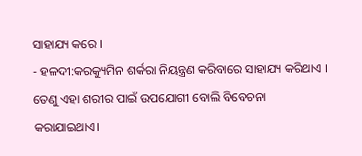ସାହାଯ୍ୟ କରେ ।
- ହଳଦୀ:କରକ୍ୟୁମିନ ଶର୍କରା ନିୟନ୍ତ୍ରଣ କରିବାରେ ସାହାଯ୍ୟ କରିଥାଏ । ତେଣୁ ଏହା ଶରୀର ପାଇଁ ଉପଯୋଗୀ ବୋଲି ବିବେଚନା କରାଯାଇଥାଏ।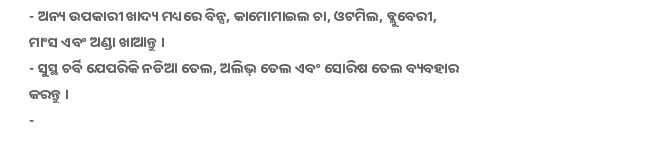- ଅନ୍ୟ ଉପକାରୀ ଖାଦ୍ୟ ମଧ୍ୟରେ ବିନ୍ସ, କାମୋମାଇଲ ଚା, ଓଟମିଲ, ବ୍ଲୁବେରୀ, ମାଂସ ଏବଂ ଅଣ୍ଡା ଖାଆନ୍ତୁ ।
- ସୁସ୍ଥ ଚର୍ବି ଯେପରିକି ନଡିଆ ତେଲ, ଅଲିଭ୍ ତେଲ ଏବଂ ସୋରିଷ ତେଲ ବ୍ୟବହାର କରନ୍ତୁ ।
-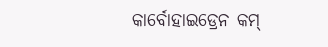କାର୍ବୋହାଇଡ୍ରେନ କମ୍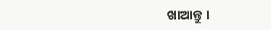ଖାଆନ୍ତୁ ।